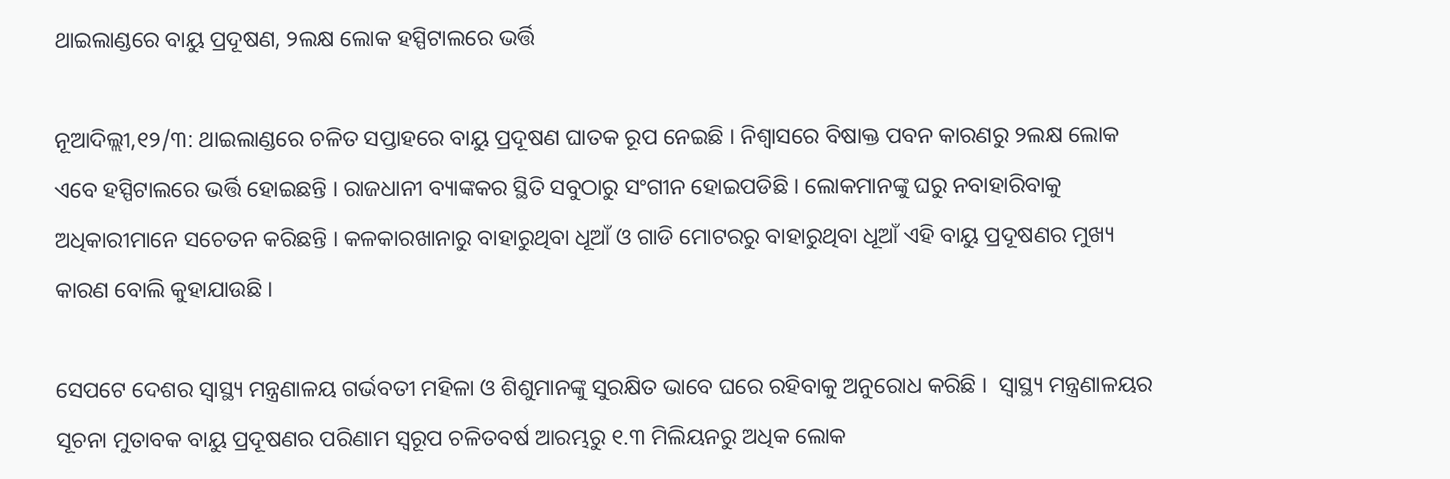ଥାଇଲାଣ୍ଡରେ ବାୟୁ ପ୍ରଦୂଷଣ, ୨ଲକ୍ଷ ଲୋକ ହସ୍ପିଟାଲରେ ଭର୍ତ୍ତି

ନୂଆଦିଲ୍ଲୀ,୧୨/୩: ଥାଇଲାଣ୍ଡରେ ଚଳିତ ସପ୍ତାହରେ ବାୟୁ ପ୍ରଦୂଷଣ ଘାତକ ରୂପ ନେଇଛି । ନିଶ୍ୱାସରେ ବିଷାକ୍ତ ପବନ କାରଣରୁ ୨ଲକ୍ଷ ଲୋକ ଏବେ ହସ୍ପିଟାଲରେ ଭର୍ତ୍ତି ହୋଇଛନ୍ତି । ରାଜଧାନୀ ବ୍ୟାଙ୍କକର ସ୍ଥିତି ସବୁଠାରୁ ସଂଗୀନ ହୋଇପଡିଛି । ଲୋକମାନଙ୍କୁ ଘରୁ ନବାହାରିବାକୁ ଅଧିକାରୀମାନେ ସଚେତନ କରିଛନ୍ତି । କଳକାରଖାନାରୁ ବାହାରୁଥିବା ଧୂଆଁ ଓ ଗାଡି ମୋଟରରୁ ବାହାରୁଥିବା ଧୂଆଁ ଏହି ବାୟୁ ପ୍ରଦୂଷଣର ମୁଖ୍ୟ କାରଣ ବୋଲି କୁହାଯାଉଛି ।

ସେପଟେ ଦେଶର ସ୍ୱାସ୍ଥ୍ୟ ମନ୍ତ୍ରଣାଳୟ ଗର୍ଭବତୀ ମହିଳା ଓ ଶିଶୁମାନଙ୍କୁ ସୁରକ୍ଷିତ ଭାବେ ଘରେ ରହିବାକୁ ଅନୁରୋଧ କରିଛି ।  ସ୍ୱାସ୍ଥ୍ୟ ମନ୍ତ୍ରଣାଳୟର ସୂଚନା ମୁତାବକ ବାୟୁ ପ୍ରଦୂଷଣର ପରିଣାମ ସ୍ୱରୂପ ଚଳିତବର୍ଷ ଆରମ୍ଭରୁ ୧.୩ ମିଲିୟନରୁ ଅଧିକ ଲୋକ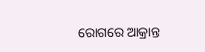ରୋଗରେ ଆକ୍ରାନ୍ତ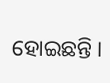ହୋଇଛନ୍ତି ।